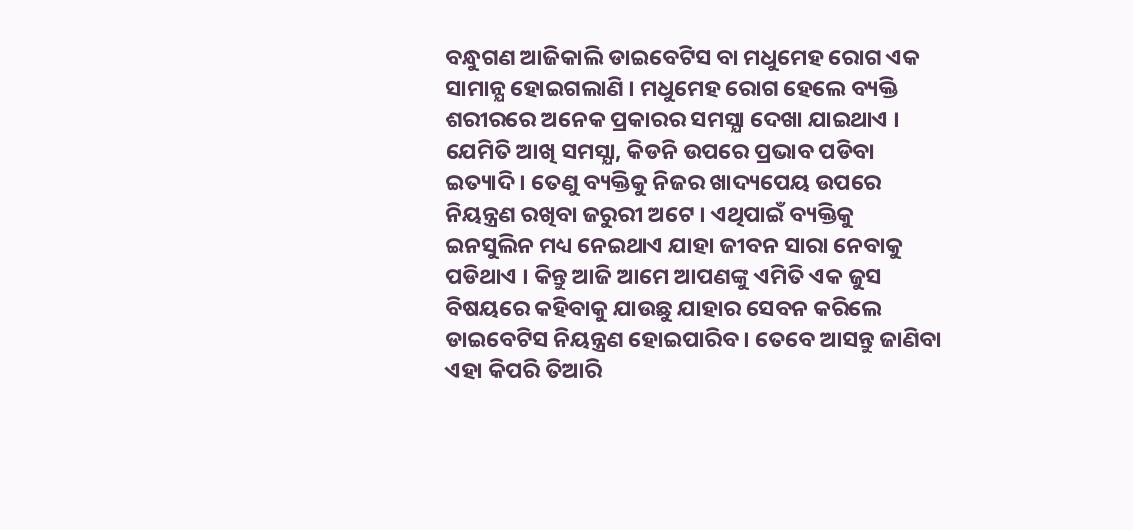ବନ୍ଧୁଗଣ ଆଜିକାଲି ଡାଇବେଟିସ ବା ମଧୁମେହ ରୋଗ ଏକ ସାମାନ୍ଯ ହୋଇଗଲାଣି । ମଧୁମେହ ରୋଗ ହେଲେ ବ୍ୟକ୍ତି ଶରୀରରେ ଅନେକ ପ୍ରକାରର ସମସ୍ଯା ଦେଖା ଯାଇଥାଏ । ଯେମିତି ଆଖି ସମସ୍ଯା, କିଡନି ଉପରେ ପ୍ରଭାବ ପଡିବା ଇତ୍ୟାଦି । ତେଣୁ ବ୍ୟକ୍ତିକୁ ନିଜର ଖାଦ୍ୟପେୟ ଉପରେ ନିୟନ୍ତ୍ରଣ ରଖିବା ଜରୁରୀ ଅଟେ । ଏଥିପାଇଁ ବ୍ୟକ୍ତିକୁ ଇନସୁଲିନ ମଧ୍ୟ ନେଇଥାଏ ଯାହା ଜୀବନ ସାରା ନେବାକୁ ପଡିଥାଏ । କିନ୍ତୁ ଆଜି ଆମେ ଆପଣଙ୍କୁ ଏମିତି ଏକ ଜୁସ ବିଷୟରେ କହିବାକୁ ଯାଉଛୁ ଯାହାର ସେବନ କରିଲେ ଡାଇବେଟିସ ନିୟନ୍ତ୍ରଣ ହୋଇପାରିବ । ତେବେ ଆସନ୍ତୁ ଜାଣିବା ଏହା କିପରି ତିଆରି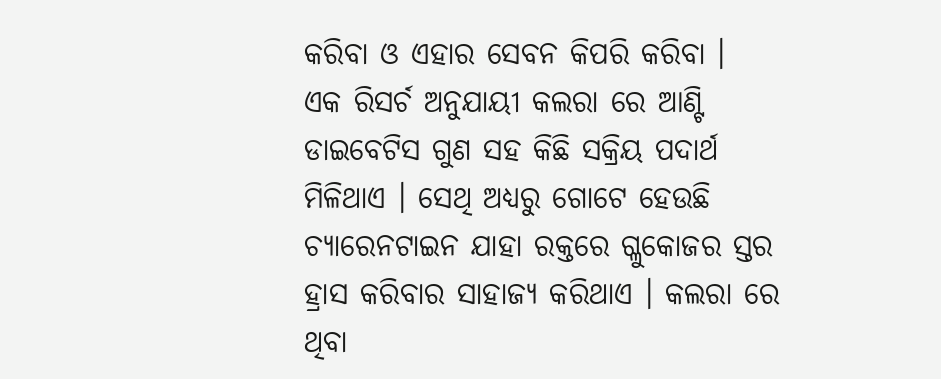କରିବା ଓ ଏହାର ସେବନ କିପରି କରିବା ।
ଏକ ରିସର୍ଚ ଅନୁଯାୟୀ କଲରା ରେ ଆଣ୍ଟି ଡାଇବେଟିସ ଗୁଣ ସହ କିଛି ସକ୍ରିୟ ପଦାର୍ଥ ମିଳିଥାଏ । ସେଥି ଅଧ୍ୟରୁ ଗୋଟେ ହେଉଛି ଚ୍ୟାରେନଟାଇନ ଯାହା ରକ୍ତରେ ଗ୍ଳୁକୋଜର ସ୍ତର ହ୍ରାସ କରିବାର ସାହାଜ୍ଯ କରିଥାଏ । କଲରା ରେ ଥିବା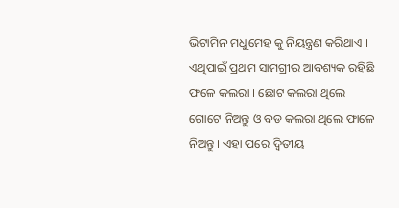ଭିଟାମିନ ମଧୁମେହ କୁ ନିୟନ୍ତ୍ରଣ କରିଥାଏ । ଏଥିପାଇଁ ପ୍ରଥମ ସାମଗ୍ରୀର ଆବଶ୍ୟକ ରହିଛି ଫଳେ କଲରା । ଛୋଟ କଲରା ଥିଲେ ଗୋଟେ ନିଅନ୍ତୁ ଓ ବଡ କଲରା ଥିଲେ ଫାଳେ ନିଅନ୍ତୁ । ଏହା ପରେ ଦ୍ଵିତୀୟ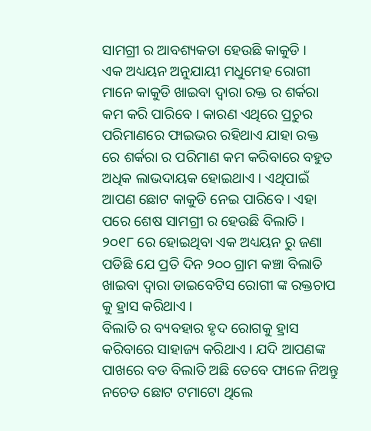ସାମଗ୍ରୀ ର ଆବଶ୍ୟକତା ହେଉଛି କାକୁଡି ।
ଏକ ଅଧ୍ୟୟନ ଅନୁଯାୟୀ ମଧୁମେହ ରୋଗୀ ମାନେ କାକୁଡି ଖାଇବା ଦ୍ଵାରା ରକ୍ତ ର ଶର୍କରା କମ କରି ପାରିବେ । କାରଣ ଏଥିରେ ପ୍ରଚୁର ପରିମାଣରେ ଫାଇଭର ରହିଥାଏ ଯାହା ରକ୍ତ ରେ ଶର୍କରା ର ପରିମାଣ କମ କରିବାରେ ବହୁତ ଅଧିକ ଲାଭଦାୟକ ହୋଇଥାଏ । ଏଥିପାଇଁ ଆପଣ ଛୋଟ କାକୁଡି ନେଇ ପାରିବେ । ଏହା ପରେ ଶେଷ ସାମଗ୍ରୀ ର ହେଉଛି ବିଲାତି । ୨୦୧୮ ରେ ହୋଇଥିବା ଏକ ଅଧ୍ୟୟନ ରୁ ଜଣା ପଡିଛି ଯେ ପ୍ରତି ଦିନ ୨୦୦ ଗ୍ରାମ କଞ୍ଚା ବିଲାତି ଖାଇବା ଦ୍ଵାରା ଡାଇବେଟିସ ରୋଗୀ ଙ୍କ ରକ୍ତଚାପ କୁ ହ୍ରାସ କରିଥାଏ ।
ବିଲାତି ର ବ୍ୟବହାର ହୃଦ ରୋଗକୁ ହ୍ରାସ କରିବାରେ ସାହାଜ୍ୟ କରିଥାଏ । ଯଦି ଆପଣଙ୍କ ପାଖରେ ବଡ ବିଲାତି ଅଛି ତେବେ ଫାଳେ ନିଅନ୍ତୁ ନଚେତ ଛୋଟ ଟମାଟୋ ଥିଲେ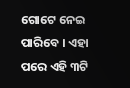ଗୋଟେ ନେଇ ପାରିବେ । ଏହା ପରେ ଏହି ୩ଟି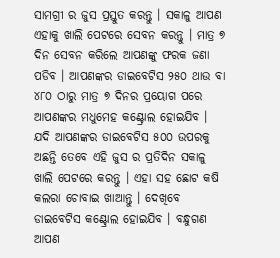ସାମଗ୍ରୀ ର ଜୁସ ପ୍ରସ୍ତୁତ କରନ୍ତୁ । ସକାଳୁ ଆପଣ ଏହାକୁ ଖାଲି ପେଟରେ ସେବନ କରନ୍ତୁ । ମାତ୍ର ୭ ଦିନ ସେବନ କରିଲେ ଆପଣଙ୍କୁ ଫରକ ଜଣା ପଡିବ । ଆପଣଙ୍କର ଡାଇବେଟିସ ୨୫୦ ଥାଉ ବା ୪୮୦ ଠାରୁ ମାତ୍ର ୭ ଦିନର ପ୍ରୟୋଗ ପରେ ଆପଣଙ୍କର ମଧୁମେହ କଣ୍ଟ୍ରୋଲ ହୋଇଯିବ ।
ଯଦି ଆପଣଙ୍କର ଡାଇବେଟିସ ୫୦୦ ଉପରକୁ ଅଛନ୍ତି ତେବେ ଏହି ଜୁସ ର ପ୍ରତିଦିନ ସକାଳୁ ଖାଲି ପେଟରେ କରନ୍ତୁ । ଏହା ସହ ଛୋଟ କଷି କଲରା ଚୋବାଇ ଖାଆନ୍ତୁ । ଦେଖିବେ ଡାଇବେଟିସ କଣ୍ଟ୍ରୋଲ ହୋଇଯିବ । ବନ୍ଧୁଗଣ ଆପଣ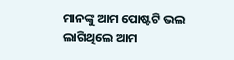ମାନଙ୍କୁ ଆମ ପୋଷ୍ଟଟି ଭଲ ଲାଗିଥିଲେ ଆମ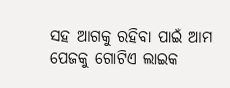ସହ ଆଗକୁ ରହିବା ପାଇଁ ଆମ ପେଜକୁ ଗୋଟିଏ ଲାଇକ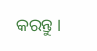କରନ୍ତୁ ।